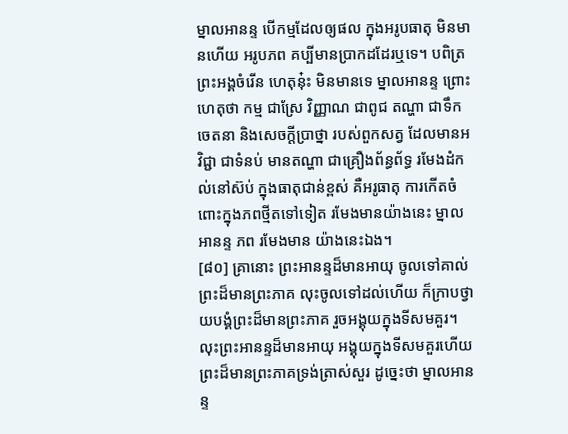ម្នាលអានន្ទ បើកម្មដែលឲ្យផល ក្នុងអរូបធាតុ មិនមានហើយ អរូបភព គប្បីមានប្រាកដដែរឬទេ។ បពិត្រព្រះអង្គចំរើន ហេតុនុ៎ះ មិនមានទេ ម្នាលអានន្ទ ព្រោះហេតុថា កម្ម ជាស្រែ វិញ្ញាណ ជាពូជ តណ្ហា ជាទឹក ចេតនា និងសេចក្ដីប្រាថ្នា របស់ពួកសត្វ ដែលមានអវិជ្ជា ជាទំនប់ មានតណ្ហា ជាគ្រឿងព័ន្ធព័ទ្ធ រមែងដំកល់នៅស៊ប់ ក្នុងធាតុជាន់ខ្ពស់ គឺអរូធាតុ ការកើតចំពោះក្នុងភពថ្មីតទៅទៀត រមែងមានយ៉ាងនេះ ម្នាលអានន្ទ ភព រមែងមាន យ៉ាងនេះឯង។
[៨០] គ្រានោះ ព្រះអានន្ទដ៏មានអាយុ ចូលទៅគាល់ព្រះដ៏មានព្រះភាគ លុះចូលទៅដល់ហើយ ក៏ក្រាបថ្វាយបង្គំព្រះដ៏មានព្រះភាគ រួចអង្គុយក្នុងទីសមគួរ។ លុះព្រះអានន្ទដ៏មានអាយុ អង្គុយក្នុងទីសមគួរហើយ ព្រះដ៏មានព្រះភាគទ្រង់ត្រាស់សួរ ដូច្នេះថា ម្នាលអានន្ទ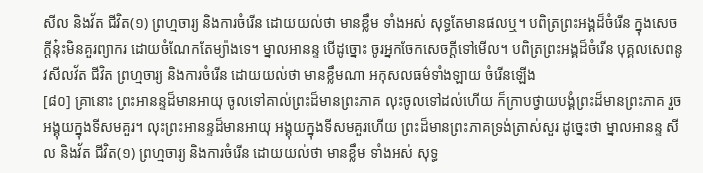សីល និងវ័ត ជីវិត(១) ព្រហ្មចារ្យ និងការចំរើន ដោយយល់ថា មានខ្លឹម ទាំងអស់ សុទ្ធតែមានផលឬ។ បពិត្រព្រះអង្គដ៏ចំរើន ក្នុងសេចក្ដីនុ៎ះមិនគួរព្យាករ ដោយចំណែកតែម្យ៉ាងទេ។ ម្នាលអានន្ទ បើដូច្នោះ ចូរអ្នកចែកសេចក្ដីទៅមើល។ បពិត្រព្រះអង្គដ៏ចំរើន បុគ្គលសេពនូវសីលវ័ត ជីវិត ព្រហ្មចារ្យ និងការចំរើន ដោយយល់ថា មានខ្លឹមណា អកុសលធម៌ទាំងឡាយ ចំរើនឡើង
[៨០] គ្រានោះ ព្រះអានន្ទដ៏មានអាយុ ចូលទៅគាល់ព្រះដ៏មានព្រះភាគ លុះចូលទៅដល់ហើយ ក៏ក្រាបថ្វាយបង្គំព្រះដ៏មានព្រះភាគ រួចអង្គុយក្នុងទីសមគួរ។ លុះព្រះអានន្ទដ៏មានអាយុ អង្គុយក្នុងទីសមគួរហើយ ព្រះដ៏មានព្រះភាគទ្រង់ត្រាស់សួរ ដូច្នេះថា ម្នាលអានន្ទ សីល និងវ័ត ជីវិត(១) ព្រហ្មចារ្យ និងការចំរើន ដោយយល់ថា មានខ្លឹម ទាំងអស់ សុទ្ធ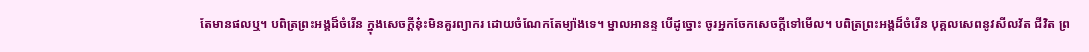តែមានផលឬ។ បពិត្រព្រះអង្គដ៏ចំរើន ក្នុងសេចក្ដីនុ៎ះមិនគួរព្យាករ ដោយចំណែកតែម្យ៉ាងទេ។ ម្នាលអានន្ទ បើដូច្នោះ ចូរអ្នកចែកសេចក្ដីទៅមើល។ បពិត្រព្រះអង្គដ៏ចំរើន បុគ្គលសេពនូវសីលវ័ត ជីវិត ព្រ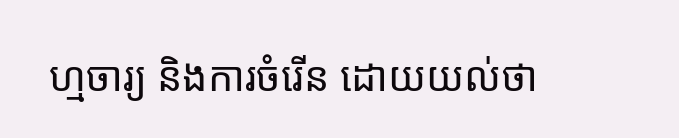ហ្មចារ្យ និងការចំរើន ដោយយល់ថា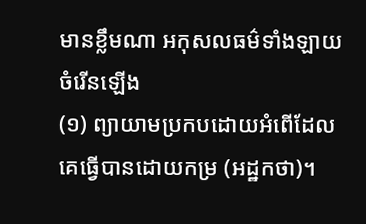មានខ្លឹមណា អកុសលធម៌ទាំងឡាយ ចំរើនឡើង
(១) ព្យាយាមប្រកបដោយអំពើដែលគេធ្វើបានដោយកម្រ (អដ្ឋកថា)។